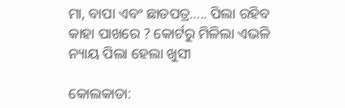ମା, ବାପା ଏବଂ ଛାଡପତ୍ର….. ପିଲା ରହିବ କାହା ପାଖରେ ? କୋର୍ଟରୁ ମିଳିଲା ଏଭଳି ନ୍ୟାୟ ପିଲା ହେଲା ଖୁସୀ

କୋଲକାତା: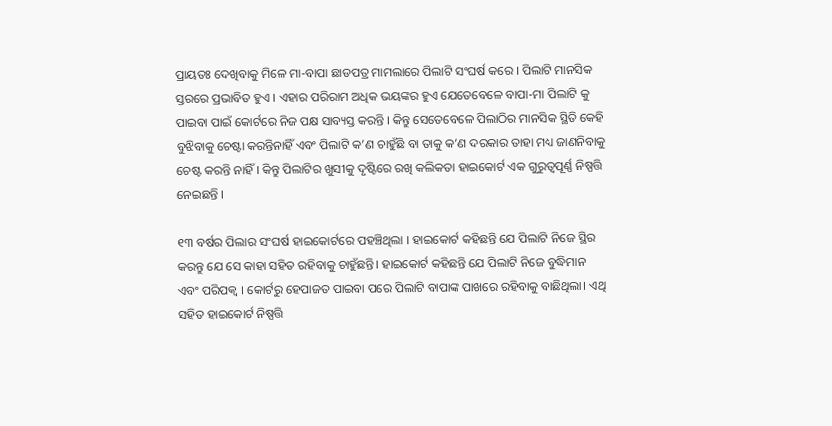ପ୍ରାୟତଃ ଦେଖିବାକୁ ମିଳେ ମା-ବାପା ଛାଡପତ୍ର ମାମଲାରେ ପିଲାଟି ସଂଘର୍ଷ କରେ । ପିଲାଟି ମାନସିକ ସ୍ତରରେ ପ୍ରଭାବିତ ହୁଏ । ଏହାର ପରିରାମ ଅଧିକ ଭୟଙ୍କର ହୁଏ ଯେତେବେଳେ ବାପା-ମା ପିଲାଟି କୁ ପାଇବା ପାଇଁ କୋର୍ଟରେ ନିଜ ପକ୍ଷ ସାବ୍ୟସ୍ତ କରନ୍ତି । କିନ୍ତୁ ସେତେବେଳେ ପିଲାଠିର ମାନସିକ ସ୍ଥିତି କେହି ବୁଝିବାକୁ ଚେଷ୍ଟା କରନ୍ତିନାହିଁ ଏବଂ ପିଲାଟି କ’ଣ ଚାହୁଁଛି ବା ତାକୁ କ’ଣ ଦରକାର ତାହା ମଧ୍ୟ ଜାଣନିବାକୁ ଚେଷ୍ଟ କରନ୍ତି ନାହିଁ । କିନ୍ତୁ ପିଲାଟିର ଖୁସୀକୁ ଦୃଷ୍ଟିରେ ରଖି କଲିକତା ହାଇକୋର୍ଟ ଏକ ଗୁରୁତ୍ୱପୂର୍ଣ୍ଣ ନିଷ୍ପତ୍ତି ନେଇଛନ୍ତି ।

୧୩ ବର୍ଷର ପିଲାର ସଂଘର୍ଷ ହାଇକୋର୍ଟରେ ପହଞ୍ଚିଥିଲା । ହାଇକୋର୍ଟ କହିଛନ୍ତି ଯେ ପିଲାଟି ନିଜେ ସ୍ଥିର କରନ୍ତୁ ଯେ ସେ କାହା ସହିତ ରହିବାକୁ ଚାହୁଁଛନ୍ତି। ହାଇକୋର୍ଟ କହିଛନ୍ତି ଯେ ପିଲାଟି ନିଜେ ବୁଦ୍ଧିମାନ ଏବଂ ପରିପକ୍ୱ । କୋର୍ଟରୁ ହେପାଜତ ପାଇବା ପରେ ପିଲାଟି ବାପାଙ୍କ ପାଖରେ ରହିବାକୁ ବାଛିଥିଲା। ଏଥି ସହିତ ହାଇକୋର୍ଟ ନିଷ୍ପତ୍ତି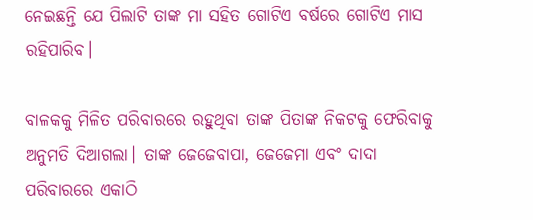ନେଇଛନ୍ତି ଯେ ପିଲାଟି ତାଙ୍କ ମା ସହିତ ଗୋଟିଏ ବର୍ଷରେ ଗୋଟିଏ ମାସ ରହିପାରିବ।

ବାଳକକୁ ମିଳିତ ପରିବାରରେ ରହୁଥିବା ତାଙ୍କ ପିତାଙ୍କ ନିକଟକୁ ଫେରିବାକୁ ଅନୁମତି ଦିଆଗଲା। ତାଙ୍କ ଜେଜେବାପା, ଜେଜେମା ଏବଂ ଦାଦା ପରିବାରରେ ଏକାଠି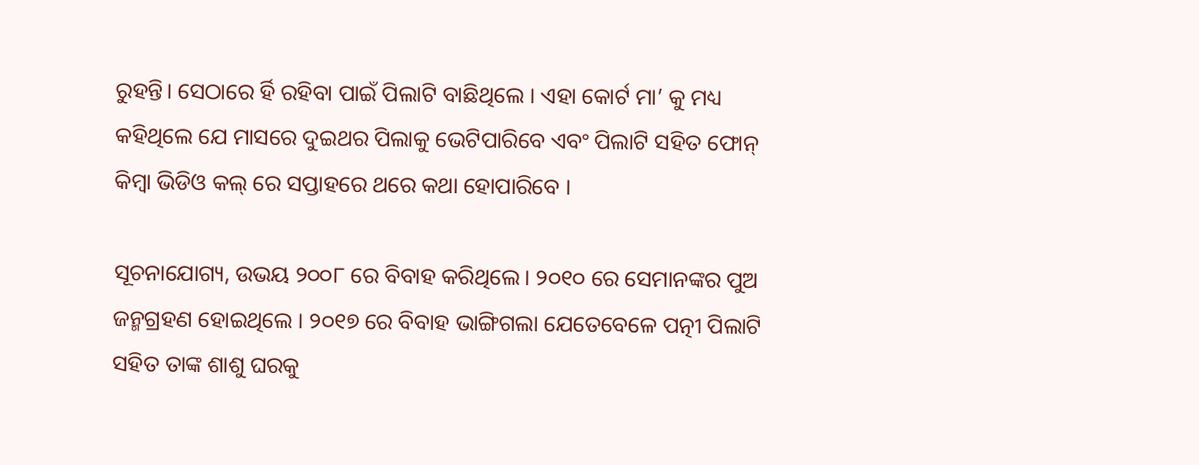ରୁହନ୍ତି। ସେଠାରେ ର୍ହି ରହିବା ପାଇଁ ପିଲାଟି ବାଛିଥିଲେ । ଏହା କୋର୍ଟ ମା’ କୁ ମଧ୍ୟ କହିଥିଲେ ଯେ ମାସରେ ଦୁଇଥର ପିଲାକୁ ଭେଟିପାରିବେ ଏବଂ ପିଲାଟି ସହିତ ଫୋନ୍ କିମ୍ବା ଭିଡିଓ କଲ୍ ରେ ସପ୍ତାହରେ ଥରେ କଥା ହୋପାରିବେ ।

ସୂଚନାଯୋଗ୍ୟ, ଉଭୟ ୨୦୦୮ ରେ ବିବାହ କରିଥିଲେ। ୨୦୧୦ ରେ ସେମାନଙ୍କର ପୁଅ ଜନ୍ମଗ୍ରହଣ ହୋଇଥିଲେ । ୨୦୧୭ ରେ ବିବାହ ଭାଙ୍ଗିଗଲା ଯେତେବେଳେ ପତ୍ନୀ ପିଲାଟି ସହିତ ତାଙ୍କ ଶାଶୁ ଘରକୁ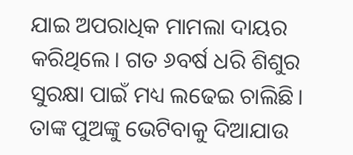ଯାଇ ଅପରାଧିକ ମାମଲା ଦାୟର କରିଥିଲେ। ଗତ ୬ବର୍ଷ ଧରି ଶିଶୁର ସୁରକ୍ଷା ପାଇଁ ମଧ୍ୟ ଲଢେଇ ଚାଲିଛି। ତାଙ୍କ ପୁଅଙ୍କୁ ଭେଟିବାକୁ ଦିଆଯାଉ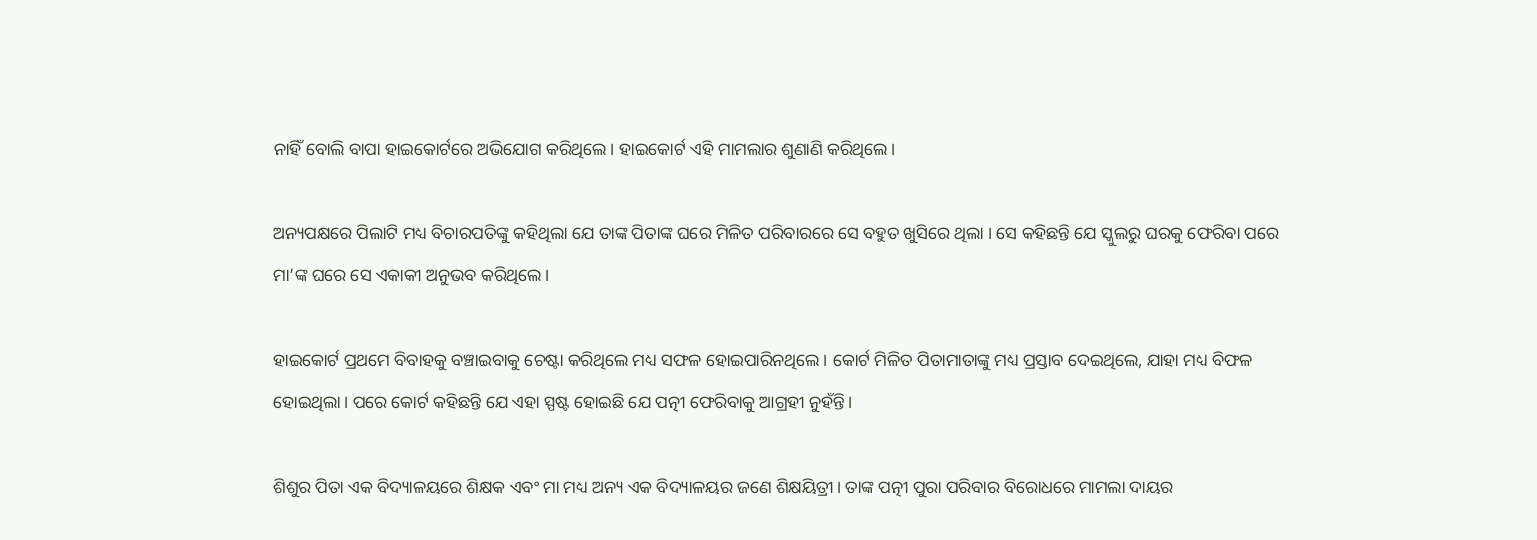ନାହିଁ ବୋଲି ବାପା ହାଇକୋର୍ଟରେ ଅଭିଯୋଗ କରିଥିଲେ। ହାଇକୋର୍ଟ ଏହି ମାମଲାର ଶୁଣାଣି କରିଥିଲେ।

ଅନ୍ୟପକ୍ଷରେ ପିଲାଟି ମଧ୍ୟ ବିଚାରପତିଙ୍କୁ କହିଥିଲା ଯେ ତାଙ୍କ ପିତାଙ୍କ ଘରେ ମିଳିତ ପରିବାରରେ ସେ ବହୁତ ଖୁସିରେ ଥିଲା । ସେ କହିଛନ୍ତି ଯେ ସ୍କୁଲରୁ ଘରକୁ ଫେରିବା ପରେ ମା’ଙ୍କ ଘରେ ସେ ଏକାକୀ ଅନୁଭବ କରିଥିଲେ।

ହାଇକୋର୍ଟ ପ୍ରଥମେ ବିବାହକୁ ବଞ୍ଚାଇବାକୁ ଚେଷ୍ଟା କରିଥିଲେ ମଧ୍ୟ ସଫଳ ହୋଇପାରିନଥିଲେ। କୋର୍ଟ ମିଳିତ ପିତାମାତାଙ୍କୁ ମଧ୍ୟ ପ୍ରସ୍ତାବ ଦେଇଥିଲେ, ଯାହା ମଧ୍ୟ ବିଫଳ ହୋଇଥିଲା। ପରେ କୋର୍ଟ କହିଛନ୍ତି ଯେ ଏହା ସ୍ପଷ୍ଟ ହୋଇଛି ଯେ ପତ୍ନୀ ଫେରିବାକୁ ଆଗ୍ରହୀ ନୁହଁନ୍ତି।

ଶିଶୁର ପିତା ଏକ ବିଦ୍ୟାଳୟରେ ଶିକ୍ଷକ ଏବଂ ମା ମଧ୍ୟ ଅନ୍ୟ ଏକ ବିଦ୍ୟାଳୟର ଜଣେ ଶିକ୍ଷୟିତ୍ରୀ। ତାଙ୍କ ପତ୍ନୀ ପୁରା ପରିବାର ବିରୋଧରେ ମାମଲା ଦାୟର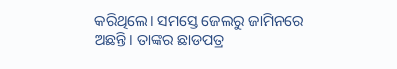କରିଥିଲେ। ସମସ୍ତେ ଜେଲରୁ ଜାମିନରେ ଅଛନ୍ତି। ତାଙ୍କର ଛାଡପତ୍ର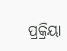ପ୍ରକ୍ରିୟା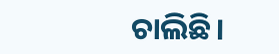ଚାଲିଛି।